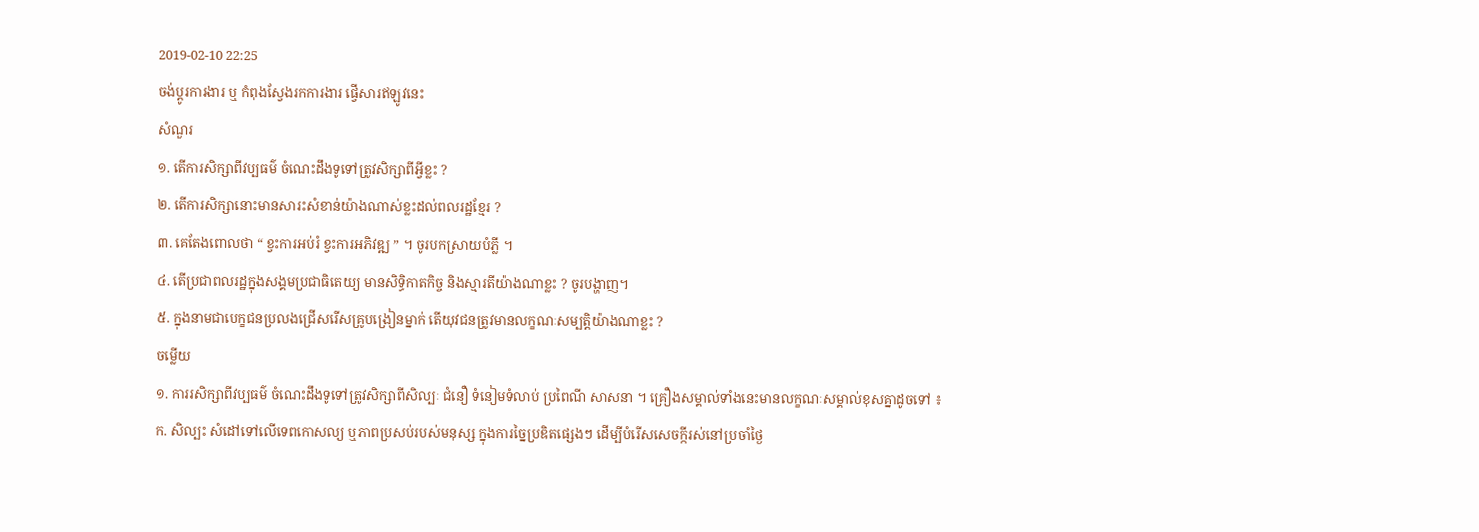2019-02-10 22:25
ចង់ប្តូរការងារ ឬ កំពុងស្វែងរកការងារ ផ្វើសារឥឡូវនេះ
សំណួរ
១. តើការសិក្សាពីវប្បធម៌ ចំណេះដឹងទូទៅត្រូវសិក្សាពីអ្វីខ្លះ ?
២. តើការសិក្សានោះមានសារះសំខាន់យ៉ាងណាស់ខ្លះដល់ពលរដ្ឋខ្មែរ ?
៣. គេតែងពោលថា “ ខ្វះការអប់រំ ខ្វះការអភិវឌ្ឍ ” ។ ចូរបកស្រាយបំភ្លី ។
៤. តើប្រជាពលរដ្ឋក្នុងសង្គមប្រជាធិតេយ្យ មានសិទ្ធិកាតកិច្ច និងស្មារតីយ៉ាងណាខ្លះ ? ចូរបង្ហាញ។
៥. ក្នុងនាមជាបេក្ខជនប្រលងជ្រើសរើសគ្រូបង្រៀនម្នាក់ តើយុវជនត្រូវមានលក្ខណៈសម្បត្តិយ៉ាងណាខ្លះ ?
ចម្លើយ
១. ការរសិក្សាពីវប្បធម៌ ចំណេះដឹងទូទៅត្រូវសិក្សាពីសិល្បៈ ជំនឿ ទំនៀមទំលាប់ ប្រពៃណី សាសនា ។ គ្រឿងសម្គាល់ទាំងនេះមានលក្ខណៈសម្គាល់ខុសគ្នាដូចទៅ ៖
ក. សិល្បះ សំដៅទៅលើទេពកោសល្យ ឬភាពប្រសប់របស់មនុស្ស ក្នុងការច្នៃប្រឌិតផ្សេងៗ ដើម្បីបំរើសសេចក្កីរស់នៅប្រចាំថ្ងៃ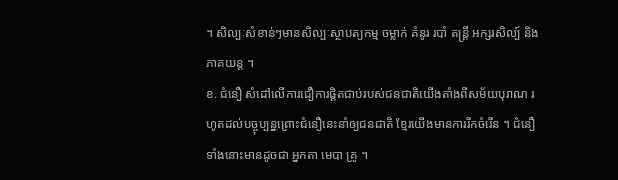។ សិល្បៈសំខាន់ៗមានសិល្បៈស្ថាបត្យកម្ម ចម្លាក់ គំនូរ របាំ តន្ត្រី អក្សរសិល្ប៍ និងភាគយន្ត ។
ខ. ជំនឿ សំដៅលើការជឿការផ្តិតជាប់របស់ជនជាតិយើងតាំងពីសម័យបុរាណ រហូតដល់បច្ចុប្បន្នព្រោះជំនឿនេះនាំឲ្យជនជាតិ ខ្មែរយើងមានការរីកចំរើន ។ ជំនឿទាំងនោះមានដូចជា អ្នកតា មេបា គ្រូ ។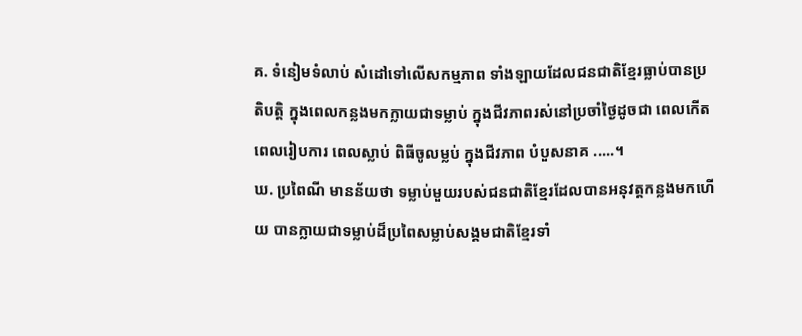គ. ទំនៀមទំលាប់ សំដៅទៅលើសកម្មភាព ទាំងឡាយដែលជនជាតិខ្មែរធ្លាប់បានប្រតិបត្តិ ក្នុងពេលកន្លងមកក្លាយជាទម្លាប់ ក្នុងជីវភាពរស់នៅប្រចាំថ្ងៃដូចជា ពេលកើត ពេលរៀបការ ពេលស្លាប់ ពិធីចូលម្លប់ ក្នុងជីវភាព បំបួសនាគ .....។
ឃ. ប្រពៃណី មានន័យថា ទម្លាប់មួយរបស់ជនជាតិខ្មែរដែលបានអនុវត្តកន្លងមកហើយ បានក្លាយជាទម្លាប់ដ៏ប្រពៃសម្លាប់សង្គមជាតិខ្មែរទាំ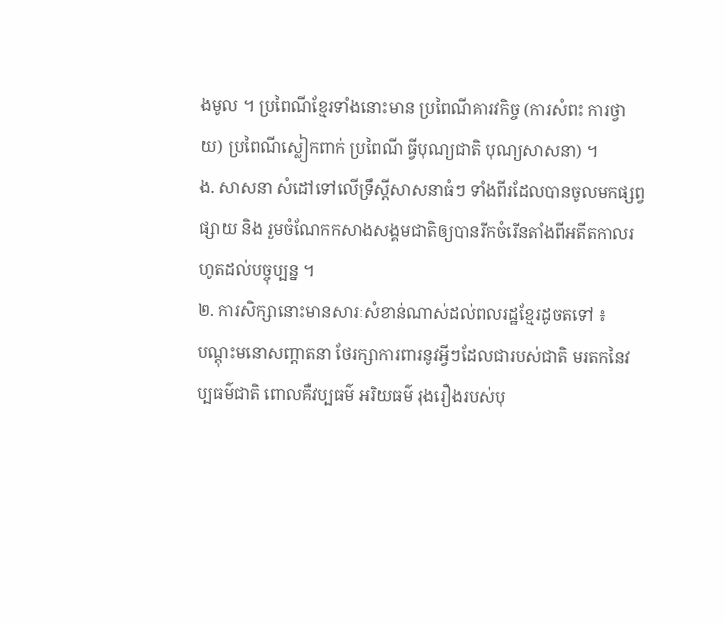ងមូល ។ ប្រពៃណីខ្មែរទាំងនោះមាន ប្រពៃណីគារវកិច្ច (ការសំពះ ការថ្វាយ) ប្រពៃណីស្លៀកពាក់ ប្រពៃណី ធ្វីបុណ្យជាតិ បុណ្យសាសនា) ។
ង. សាសនា សំដៅទៅលើទ្រឹស្តីសាសនាធំៗ ទាំងពីរដែលបានចូលមកផ្សព្វផ្សាយ និង រួមចំណែកកសាងសង្គមជាតិឲ្យបានរីកចំរើនតាំងពីអតីតកាលរហូតដល់បច្ចុប្បន្ន ។
២. ការសិក្សានោះមានសារៈសំខាន់ណាស់ដល់ពលរដ្ឋខ្មែរដូចតទៅ ៖
បណ្តុះមនោសញ្តាតនា ថែរក្សាការពារនូវអ្វីៗដែលជារបស់ជាតិ មរតកនៃវប្បធម៌ជាតិ ពោលគឺវប្បធម៌ អរិយធម៌ រុងរឿងរបស់បុ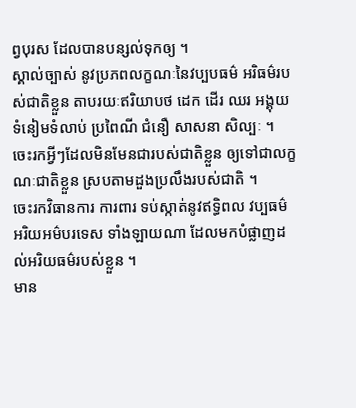ព្វបុរស ដែលបានបន្សល់ទុកឲ្យ ។
ស្គាល់ច្បាស់ នូវប្រភពលក្ខណៈនៃវប្បបធម៌ អរិធម៌របស់ជាតិខ្លួន តាបរយៈឥរិយាបថ ដេក ដើរ ឈរ អង្គុយ ទំនៀមទំលាប់ ប្រពៃណី ជំនឿ សាសនា សិល្បៈ ។
ចេះរកអ្វីៗដែលមិនមែនជារបស់ជាតិខ្លួន ឲ្យទៅជាលក្ខណៈជាតិខ្លួន ស្របតាមដួងប្រលឹងរបស់ជាតិ ។
ចេះរកវិធានការ ការពារ ទប់ស្កាត់នូវឥទ្ធិពល វប្បធម៌ អរិយអម៌បរទេស ទាំងឡាយណា ដែលមកបំផ្លាញដល់អរិយធម៌របស់ខ្លួន ។
មាន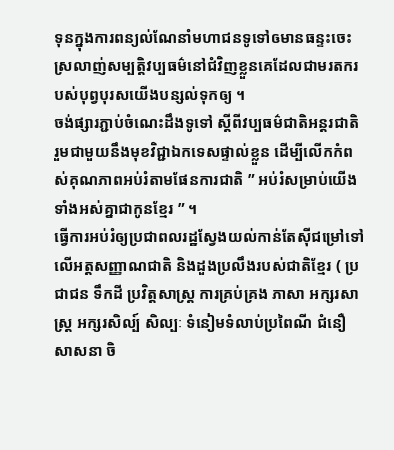ទុនក្នុងការពន្យល់ណែនាំមហាជនទូទៅឲមានធន្ទះចេះស្រលាញ់សម្បត្តិវប្បធម៌នៅជំវិញខ្លួនគេដែលជាមរតករបស់បុព្វបុរសយើងបន្សល់ទុកឲ្យ ។
ចង់ផ្សារភ្ជាប់ចំណេះដឹងទូទៅ ស្តីពីវប្បធម៌ជាតិអន្តរជាតិ រួមជាមួយនឹងមុខវិជ្ជាឯកទេសផ្ទាល់ខ្លួន ដើម្បីលើកកំពស់គុណភាពអប់រំតាមផែនការជាតិ ” អប់រំសម្រាប់យើងទាំងអស់គ្នាជាកូនខ្មែរ ” ។
ធ្វើការអប់រំឲ្យប្រជាពលរដ្ឋស្វែងយល់កាន់តែស៊ីជម្រៅទៅលើអត្តសញ្ញាណជាតិ និងដួងប្រលឹងរបស់ជាតិខ្មែរ ( ប្រជាជន ទឹកដី ប្រវិត្តសាស្ត្រ ការគ្រប់គ្រង ភាសា អក្សរសាស្ត្រ អក្សរសិល្ប៍ សិល្បៈ ទំនៀមទំលាប់ប្រពៃណី ជំនឿ សាសនា ចិ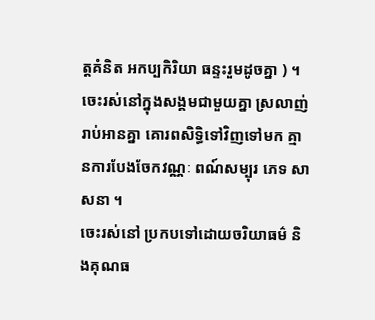ត្តគំនិត អកប្បកិរិយា ធន្ទះរួមដូចគ្នា ) ។
ចេះរស់នៅក្នុងសង្គមជាមួយគ្នា ស្រលាញ់រាប់អានគ្នា គោរពសិទ្ធិទៅវិញទៅមក គ្មានការបែងចែកវណ្ណៈ ពណ៍សម្បុរ ភេទ សាសនា ។
ចេះរស់នៅ ប្រកបទៅដោយចរិយាធម៌ និងគុណធ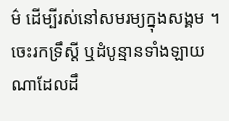ម៌ ដើម្បីរស់នៅសមរម្យក្នុងសង្គម ។
ចេះរកទ្រឹស្តី ឬដំបូន្មានទាំងឡាយណាដែលដឹ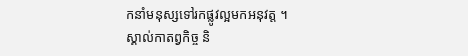កនាំមនុស្សទៅរកផ្លូវល្អមកអនុវត្ត ។
ស្គាល់កាតព្វកិច្ច និ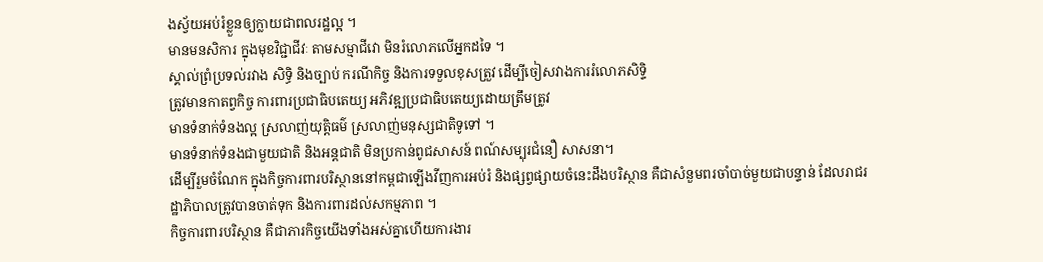ងស្វ័យអប់រំខ្លួនឲ្យក្លាយជាពលរដ្ឋល្អ ។
មានមនសិការ ក្នុងមុខវិជ្ជាជីវៈ តាមសម្មាជីវោ មិនរំលោភលើអ្នកដទៃ ។
ស្គាល់ព្រំប្រទល់រវាង សិទ្ធិ និងច្បាប់ ករណីកិច្ច និងការទទួលខុសត្រួវ ដើម្បីចៀសវាងការរំលោភសិទ្ទិ
ត្រូវមានកាតព្វកិច្ច ការពារប្រជាធិបតេយ្យ អភិវឌ្ឍប្រជាធិបតេយ្យដោយត្រឹមត្រូវ
មានទំនាក់ទំនងល្អ ស្រលាញ់យុត្តិធម៌ ស្រលាញ់មនុស្សជាតិទូទៅ ។
មានទំនាក់ទំនងជាមួយជាតិ និងអន្តជាតិ មិនប្រកាន់ពូជសាសន៍ ពណ៍សម្បុរជំនឿ សាសនា។
ដើម្បីរួមចំណែក ក្នុងកិច្ចការពារបរិស្ថាននៅកម្ពជាឡើងវីញការអប់រំ និងផ្សព្វផ្សាយចំនេះដឹងបរិស្ថាន គឺជាសំនួមពរចាំបាច់មួយជាបន្ទាន់ ដែលរាជរដ្ឋាភិបាលត្រូវបានចាត់ទុក និងការពារដល់សកម្មភាព ។
កិច្ចការពារបរិស្ថាន គឺជាភារកិច្ចយើងទាំងអស់គ្នាហើយការងារ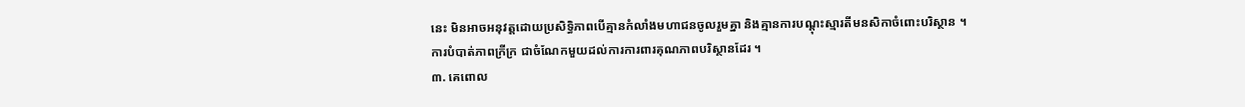នេះ មិនអាចអនុវត្តដោយប្រសិទ្ធិភាពបើគ្មានកំលាំងមហាជនចូលរួមគ្នា និងគ្មានការបណ្តុះស្មារតីមនសិកាចំពោះបរិស្ថាន ។
ការបំបាត់ភាពក្រីក្រ ជាចំណែកមួយដល់ការការពារគុណភាពបរិស្ថានដែរ ។
៣. គេពោល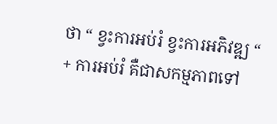ថា “ ខ្វះការអប់រំ ខ្វះការអភិវឌ្ឍ “
+ ការអប់រំ គឺជាសកម្មភាពទៅ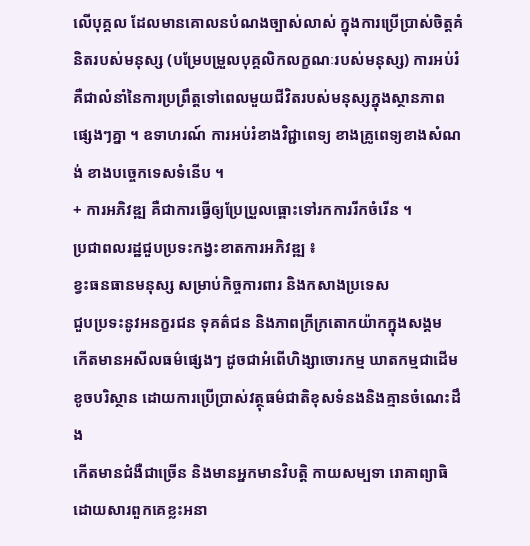លើបុគ្គល ដែលមានគោលនបំណងច្បាស់លាស់ ក្នុងការប្រើប្រាស់ចិត្តគំនិតរបស់មនុស្ស (បម្រែបម្រួលបុគ្គលិកលក្ខណៈរបស់មនុស្ស) ការអប់រំ គឺជាលំនាំនៃការប្រព្រឹត្តទៅពេលមួយជីវិតរបស់មនុស្សក្នុងស្ថានភាពផ្សេងៗគ្នា ។ ឧទាហរណ៍ ការអប់រំខាងវិជ្ជាពេទ្យ ខាងគ្រូពេទ្យខាងសំណង់ ខាងបច្ចេកទេសទំនើប ។
+ ការអភិវឌ្ឍ គឺជាការធ្វើឲ្យប្រែប្រួលធ្ពោះទៅរកការរីកចំរើន ។
ប្រជាពលរដ្ឋជួបប្រទះកង្វះខាតការអភិវឌ្ឍ ៖
ខ្វះធនធានមនុស្ស សម្រាប់កិច្ចការពារ និងកសាងប្រទេស
ជួបប្រទះនូវអនក្ខរជន ទុគត៌ជន និងភាពក្រីក្រតោកយ៉ាកក្នុងសង្គម
កើតមានអសីលធម៌ផ្សេងៗ ដូចជាអំពើហិង្សាចោរកម្ម ឃាតកម្មជាដើម
ខូចបរិស្ថាន ដោយការប្រើប្រាស់វត្ថុធម៌ជាតិខុសទំនងនិងគ្មានចំណេះដឹង
កើតមានជំងឺជាច្រើន និងមានអ្នកមានវិបត្តិ កាយសម្បទា រោគាព្យាធិ ដោយសារពួកគេខ្លះអនា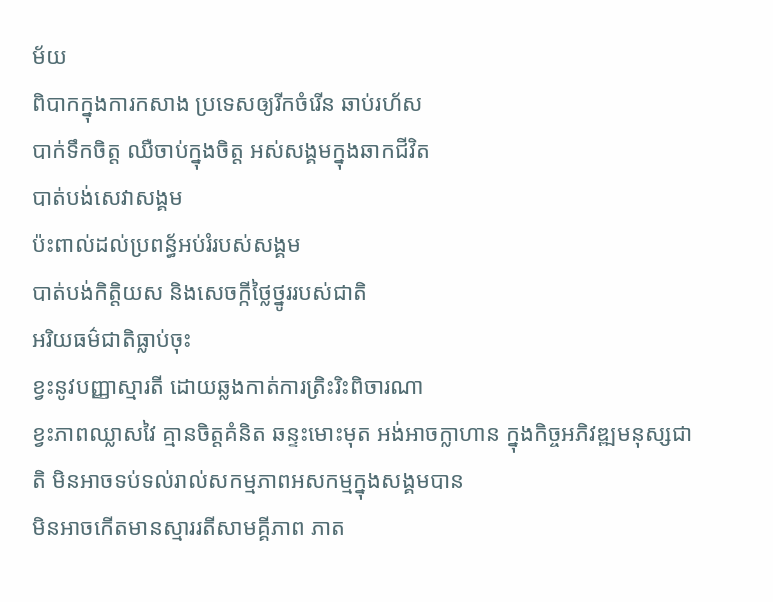ម័យ
ពិបាកក្នុងការកសាង ប្រទេសឲ្យរីកចំរើន ឆាប់រហ័ស
បាក់ទឹកចិត្ត ឈឺចាប់ក្នុងចិត្ត អស់សង្គមក្នុងឆាកជីវិត
បាត់បង់សេវាសង្គម
ប៉ះពាល់ដល់ប្រពន្ធ័អប់រំរបស់សង្គម
បាត់បង់កិត្តិយស និងសេចក្កីថ្លៃថ្នូររបស់ជាតិ
អរិយធម៌ជាតិធ្លាប់ចុះ
ខ្វះនូវបញ្ញាស្មារតី ដោយឆ្លងកាត់ការត្រិះរិះពិចារណា
ខ្វះភាពឈ្លាសវៃ គ្មានចិត្តគំនិត ឆន្ទះមោះមុត អង់អាចក្លាហាន ក្នុងកិច្ចអភិវឌ្ឍមនុស្សជាតិ មិនអាចទប់ទល់រាល់សកម្មភាពអសកម្មក្នុងសង្គមបាន
មិនអាចកើតមានស្មាររតីសាមគ្គីភាព ភាត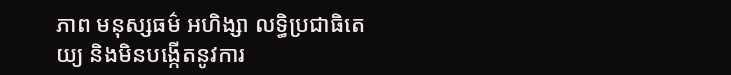ភាព មនុស្សធម៌ អហិង្សា លទ្ធិប្រជាធិតេយ្យ និងមិនបង្កើតនូវការ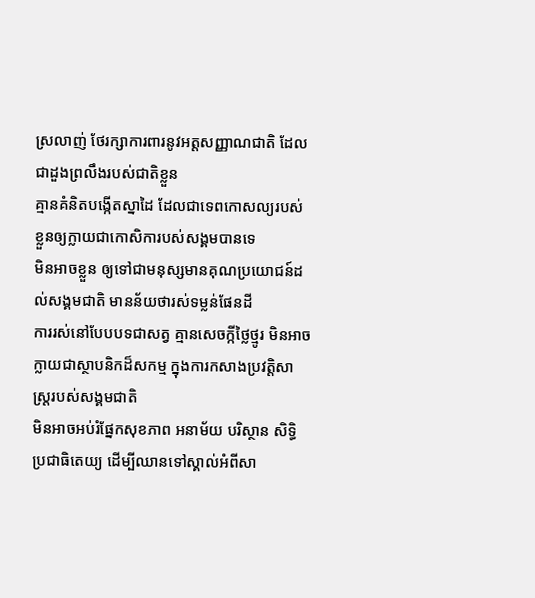ស្រលាញ់ ថែរក្សាការពារនូវអត្តសញ្ញាណជាតិ ដែលជាដួងព្រលឹងរបស់ជាតិខ្លួន
គ្មានគំនិតបង្កើតស្នាដៃ ដែលជាទេពកោសល្យរបស់ខ្លួនឲ្យក្លាយជាកោសិការបស់សង្គមបានទេ
មិនអាចខ្លួន ឲ្យទៅជាមនុស្សមានគុណប្រយោជន៍ដល់សង្គមជាតិ មានន័យថារស់ទម្លន់ផែនដី
ការរស់នៅបែបបទជាសត្វ គ្មានសេចក្កីថ្លៃថ្មូរ មិនអាចក្លាយជាស្ថាបនិកដ៏សកម្ម ក្នុងការកសាងប្រវត្តិសាស្រ្តរបស់សង្គមជាតិ
មិនអាចអប់រំផ្នែកសុខភាព អនាម័យ បរិស្ថាន សិទ្ធិ ប្រជាធិតេយ្យ ដើម្បីឈានទៅស្គាល់អំពីសា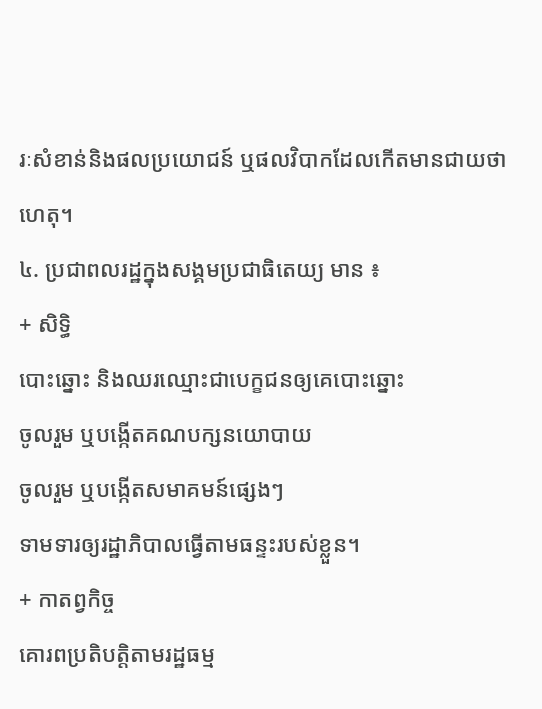រៈសំខាន់និងផលប្រយោជន៍ ឬផលវិបាកដែលកើតមានជាយថាហេតុ។
៤. ប្រជាពលរដ្ឋក្នុងសង្គមប្រជាធិតេយ្យ មាន ៖
+ សិទ្ធិ
បោះឆ្នោះ និងឈរឈ្មោះជាបេក្ខជនឲ្យគេបោះឆ្នោះ
ចូលរួម ឬបង្កើតគណបក្សនយោបាយ
ចូលរួម ឬបង្កើតសមាគមន៍ផ្សេងៗ
ទាមទារឲ្យរដ្ឋាភិបាលធ្វើតាមធន្ទះរបស់ខ្លួន។
+ កាតព្វកិច្ច
គោរពប្រតិបត្តិតាមរដ្ឋធម្ម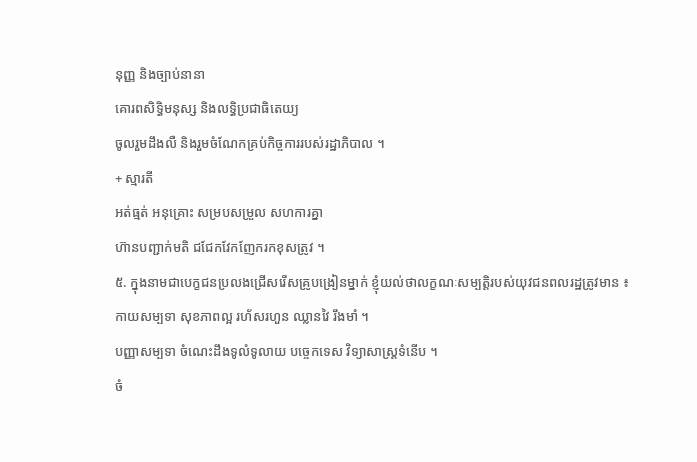នុញ្ញ និងច្បាប់នានា
គោរពសិទ្ធិមនុស្ស និងលទ្ធិប្រជាធិតេយ្យ
ចូលរួមដឹងលឺ និងរួមចំណែកគ្រប់កិច្ចការរបស់រដ្ឋាភិបាល ។
+ ស្មារតី
អត់ធ្មត់ អនុគ្រោះ សម្របសម្រួល សហការគ្នា
ហ៊ានបញ្ជាក់មតិ ជជែកវែកញែករកខុសត្រូវ ។
៥. ក្នុងនាមជាបេក្ខជនប្រលងជ្រើសរើសគ្រូបង្រៀនម្នាក់ ខ្ញុំយល់ថាលក្ខណៈសម្បត្តិរបស់យុវជនពលរដ្ឋត្រូវមាន ៖
កាយសម្បទា សុខភាពល្អ រហ័សរហួន ឈ្លានវៃ រឹងមាំ ។
បញ្ញាសម្បទា ចំណេះដឹងទូលំទូលាយ បច្ចេកទេស វិទ្យាសាស្ត្រទំនើប ។
ចំ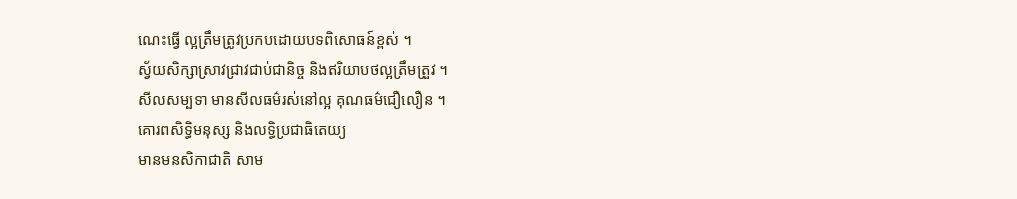ណេះធ្វើ ល្អត្រឹមត្រូវប្រកបដោយបទពិសោធន៍ខ្ពស់ ។
ស្វ័យសិក្សាស្រាវជ្រាវជាប់ជានិច្ច និងឥរិយាបថល្អត្រឹមត្រួវ ។
សីលសម្បទា មានសីលធម៌រស់នៅល្អ គុណធម៌ជឿលឿន ។
គោរពសិទ្ធិមនុស្ស និងលទ្ធិប្រជាធិតេយ្យ
មានមនសិកាជាតិ សាម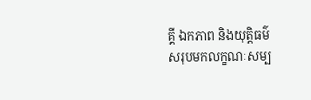គ្គី ឯកភាព និងយុត្តិធម៌
សរុបមកលក្ខណៈសម្ប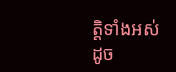ត្តិទាំងអស់ដូច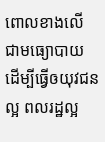ពោលខាងលើ ជាមធ្យោបាយ ដើម្បីធ្វើឲយុវជនល្អ ពលរដ្ឋល្អ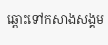ឆ្ពោះទៅកសាងសង្គម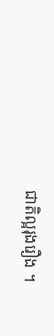ជាតិល្អរុងរឿង ។